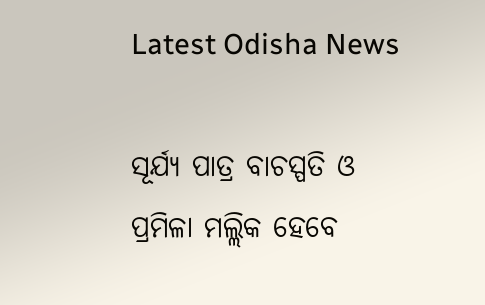Latest Odisha News

ସୂର୍ଯ୍ୟ ପାତ୍ର ବାଚସ୍ପତି ଓ ପ୍ରମିଳା ମଲ୍ଲିକ ହେବେ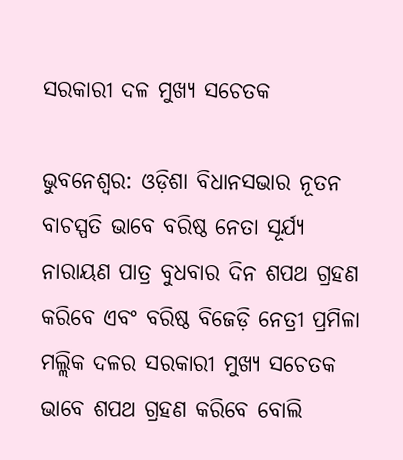ସରକାରୀ ଦଳ ମୁଖ୍ୟ ସଚେତକ

ଭୁବନେଶ୍ୱର: ଓଡ଼ିଶା ବିଧାନସଭାର ନୂତନ ବାଚସ୍ପତି ଭାବେ ବରିଷ୍ଠ ନେତା ସୂର୍ଯ୍ୟ ନାରାୟଣ ପାତ୍ର ବୁଧବାର ଦିନ ଶପଥ ଗ୍ରହଣ କରିବେ ଏବଂ ବରିଷ୍ଠ ବିଜେଡ଼ି ନେତ୍ରୀ ପ୍ରମିଳା ମଲ୍ଲିକ ଦଳର ସରକାରୀ ମୁଖ୍ୟ ସଚେତକ ଭାବେ ଶପଥ ଗ୍ରହଣ କରିବେ ବୋଲି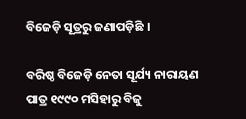ବିଜେଡ଼ି ସୂତ୍ରରୁ ଜଣାପଡ଼ିଛି ।

ବରିଷ୍ଠ ବିଜେଡ଼ି ନେତା ସୂର୍ଯ୍ୟ ନାରାୟଣ ପାତ୍ର ୧୯୯୦ ମସିହାରୁ ବିଜୁ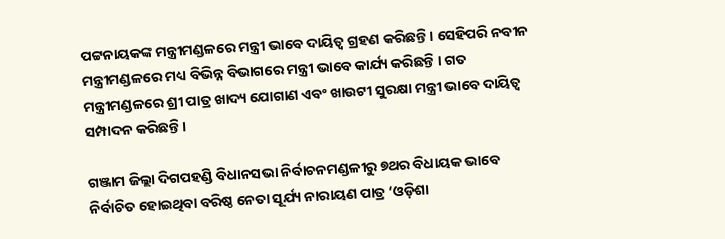ପଟ୍ଟନାୟକଙ୍କ ମନ୍ତ୍ରୀମଣ୍ଡଳରେ ମନ୍ତ୍ରୀ ଭାବେ ଦାୟିତ୍ୱ ଗ୍ରହଣ କରିଛନ୍ତି । ସେହିପରି ନବୀନ ମନ୍ତ୍ରୀମଣ୍ଡଳରେ ମଧ୍ୟ ବିଭିନ୍ନ ବିଭାଗରେ ମନ୍ତ୍ରୀ ଭାବେ କାର୍ଯ୍ୟ କରିଛନ୍ତି । ଗତ ମନ୍ତ୍ରୀମଣ୍ଡଳରେ ଶ୍ରୀ ପାତ୍ର ଖାଦ୍ୟ ଯୋଗାଣ ଏବଂ ଖାଉଟୀ ସୁରକ୍ଷା ମନ୍ତ୍ରୀ ଭାବେ ଦାୟିତ୍ୱ ସମ୍ପାଦନ କରିଛନ୍ତି ।

ଗଞ୍ଜାମ ଜିଲ୍ଲା ଦିଗପହଣ୍ଡି ବିଧାନସଭା ନିର୍ବାଚନମଣ୍ଡଳୀରୁ ୭ଥର ବିଧାୟକ ଭାବେ ନିର୍ବାଚିତ ହୋଇଥିବା ବରିଷ୍ଠ ନେତା ସୂର୍ଯ୍ୟ ନାରାୟଣ ପାତ୍ର ‘ଓଡ଼ିଶା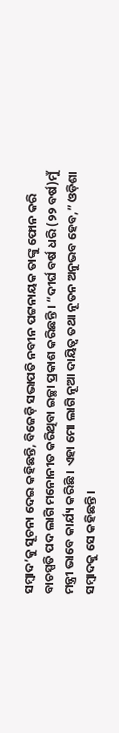ସମ୍ବାଦ’କୁ ସୂଚନା ଦେଇ କହିଛନ୍ତି, ବିଜେଡ଼ି ସଭାପତି ନବୀନ ପଟ୍ଟନାୟକ ତାଙ୍କୁ ଫୋନ କରି ବାଚସ୍ପତି ପଦ ଲାଗି ମନୋନୀତ କରିଥିବା ଇଚ୍ଛା ପ୍ରକାଶ କରିଛନ୍ତି । “ଦୀର୍ଘ ବର୍ଷ ଧରି (୨୨ ବର୍ଷ)ମୁଁ ମନ୍ତ୍ରୀ ଭାବେ କାର୍ଯ୍ୟ କରିଛି । ଏହା ମୋ ଲାଗି ନୂଆ ଦାୟିତ୍ୱ ତଥା ନୂତନ ଅନୁଭବ ହେବ,” ଓଡ଼ିଶା ସମ୍ବାଦକୁ ସେ କହିଛନ୍ତି ।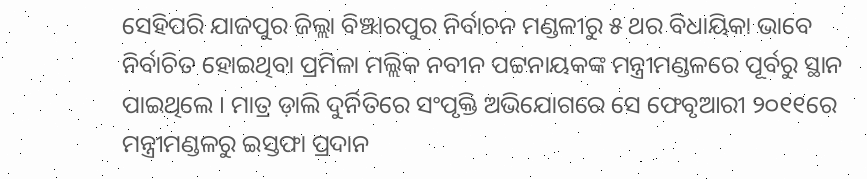ସେହିପରି ଯାଜପୁର ଜିଲ୍ଲା ବିଞ୍ଝାରପୁର ନିର୍ବାଚନ ମଣ୍ଡଳୀରୁ ୫ ଥର ବିଧାୟିକା ଭାବେ ନିର୍ବାଚିତ ହୋଇଥିବା ପ୍ରମିଳା ମଲ୍ଲିକ ନବୀନ ପଟ୍ଟନାୟକଙ୍କ ମନ୍ତ୍ରୀମଣ୍ଡଳରେ ପୂର୍ବରୁ ସ୍ଥାନ ପାଇଥିଲେ । ମାତ୍ର ଡ଼ାଲି ଦୁର୍ନିତିରେ ସଂପୃକ୍ତି ଅଭିଯୋଗରେ ସେ ଫେବୃଆରୀ ୨୦୧୧ରେ ମନ୍ତ୍ରୀମଣ୍ଡଳରୁ ଇସ୍ତଫା ପ୍ରଦାନ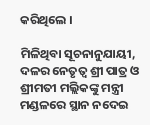କରିଥିଲେ ।

ମିଳିଥିବା ସୂଚନାନୁଯାୟୀ, ଦଳର ନେତୃତ୍ୱ ଶ୍ରୀ ପାତ୍ର ଓ ଶ୍ରୀମତୀ ମଲ୍ଲିକଙ୍କୁ ମନ୍ତ୍ରୀ ମଣ୍ଡଳରେ ସ୍ଥାନ ନଦେଇ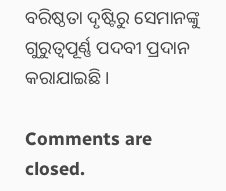ବରିଷ୍ଠତା ଦୃଷ୍ଟିରୁ ସେମାନଙ୍କୁ ଗୁରୁତ୍ୱପୂର୍ଣ୍ଣ ପଦବୀ ପ୍ରଦାନ କରାଯାଇଛି ।

Comments are closed.